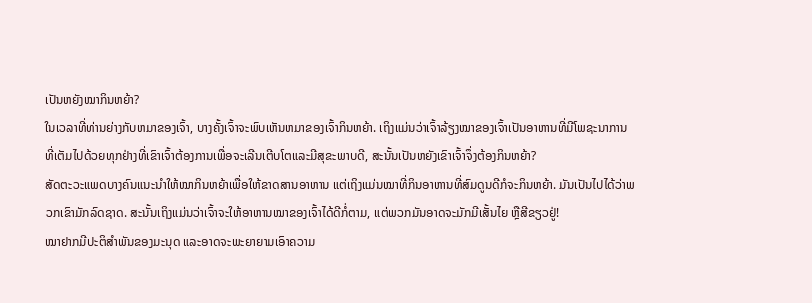ເປັນຫຍັງໝາກິນຫຍ້າ?
ໃນເວລາທີ່ທ່ານຍ່າງກັບຫມາຂອງເຈົ້າ, ບາງຄັ້ງເຈົ້າຈະພົບເຫັນຫມາຂອງເຈົ້າກິນຫຍ້າ. ເຖິງແມ່ນວ່າເຈົ້າລ້ຽງໝາຂອງເຈົ້າເປັນອາຫານທີ່ມີໂພຊະນາການທີ່ເຕັມໄປດ້ວຍທຸກຢ່າງທີ່ເຂົາເຈົ້າຕ້ອງການເພື່ອຈະເລີນເຕີບໂຕແລະມີສຸຂະພາບດີ, ສະນັ້ນເປັນຫຍັງເຂົາເຈົ້າຈຶ່ງຕ້ອງກິນຫຍ້າ?
ສັດຕະວະແພດບາງຄົນແນະນຳໃຫ້ໝາກິນຫຍ້າເພື່ອໃຫ້ຂາດສານອາຫານ ແຕ່ເຖິງແມ່ນໝາທີ່ກິນອາຫານທີ່ສົມດູນດີກໍຈະກິນຫຍ້າ. ມັນເປັນໄປໄດ້ວ່າພວກເຂົາມັກລົດຊາດ. ສະນັ້ນເຖິງແມ່ນວ່າເຈົ້າຈະໃຫ້ອາຫານໝາຂອງເຈົ້າໄດ້ດີກໍ່ຕາມ, ແຕ່ພວກມັນອາດຈະມັກມີເສັ້ນໄຍ ຫຼືສີຂຽວຢູ່!
ໝາຢາກມີປະຕິສຳພັນຂອງມະນຸດ ແລະອາດຈະພະຍາຍາມເອົາຄວາມ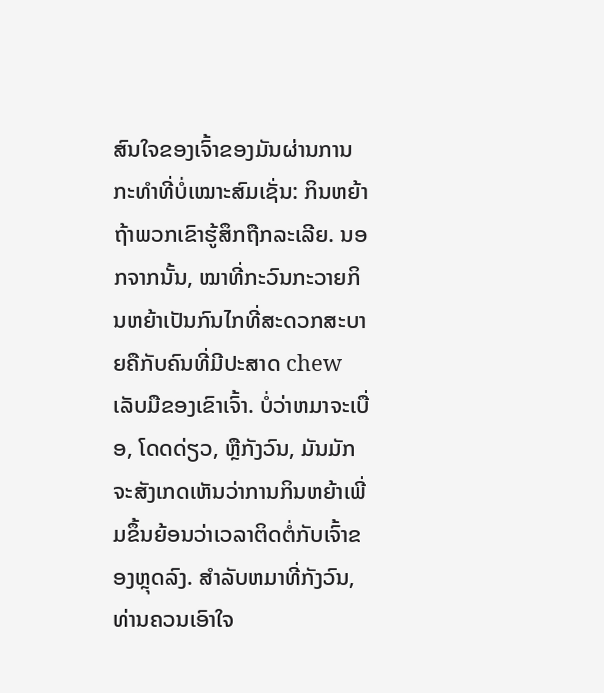ສົນໃຈຂອງເຈົ້າຂອງມັນຜ່ານການກະທໍາທີ່ບໍ່ເໝາະສົມເຊັ່ນ: ກິນຫຍ້າ ຖ້າພວກເຂົາຮູ້ສຶກຖືກລະເລີຍ. ນອກຈາກນັ້ນ, ໝາທີ່ກະວົນກະວາຍກິນຫຍ້າເປັນກົນໄກທີ່ສະດວກສະບາຍຄືກັບຄົນທີ່ມີປະສາດ chew ເລັບມືຂອງເຂົາເຈົ້າ. ບໍ່ວ່າຫມາຈະເບື່ອ, ໂດດດ່ຽວ, ຫຼືກັງວົນ, ມັນມັກຈະສັງເກດເຫັນວ່າການກິນຫຍ້າເພີ່ມຂຶ້ນຍ້ອນວ່າເວລາຕິດຕໍ່ກັບເຈົ້າຂອງຫຼຸດລົງ. ສໍາລັບຫມາທີ່ກັງວົນ, ທ່ານຄວນເອົາໃຈ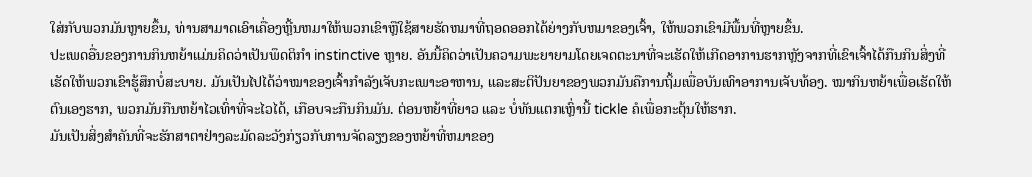ໃສ່ກັບພວກມັນຫຼາຍຂຶ້ນ, ທ່ານສາມາດເອົາເຄື່ອງຫຼີ້ນຫມາໃຫ້ພວກເຂົາຫຼືໃຊ້ສາຍຮັດຫມາທີ່ຖອດອອກໄດ້ຍ່າງກັບຫມາຂອງເຈົ້າ, ໃຫ້ພວກເຂົາມີພື້ນທີ່ຫຼາຍຂຶ້ນ.
ປະເພດອື່ນຂອງການກິນຫຍ້າແມ່ນຄິດວ່າເປັນພຶດຕິກໍາ instinctive ຫຼາຍ. ອັນນີ້ຄິດວ່າເປັນຄວາມພະຍາຍາມໂດຍເຈດຕະນາທີ່ຈະເຮັດໃຫ້ເກີດອາການຮາກຫຼັງຈາກທີ່ເຂົາເຈົ້າໄດ້ກືນກິນສິ່ງທີ່ເຮັດໃຫ້ພວກເຂົາຮູ້ສຶກບໍ່ສະບາຍ. ມັນເປັນໄປໄດ້ວ່າໝາຂອງເຈົ້າກຳລັງເຈັບກະເພາະອາຫານ, ແລະສະຕິປັນຍາຂອງພວກມັນຄືການຖິ້ມເພື່ອບັນເທົາອາການເຈັບທ້ອງ. ໝາກິນຫຍ້າເພື່ອເຮັດໃຫ້ຕົນເອງຮາກ, ພວກມັນກືນຫຍ້າໄວເທົ່າທີ່ຈະໄວໄດ້, ເກືອບຈະກືນກິນມັນ. ຕ່ອນຫຍ້າທີ່ຍາວ ແລະ ບໍ່ທັນແຕກເຫຼົ່ານີ້ tickle ຄໍເພື່ອກະຕຸ້ນໃຫ້ຮາກ.
ມັນເປັນສິ່ງສໍາຄັນທີ່ຈະຮັກສາຕາຢ່າງລະມັດລະວັງກ່ຽວກັບການຈັດລຽງຂອງຫຍ້າທີ່ຫມາຂອງ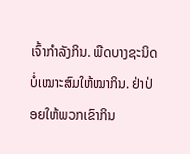ເຈົ້າກໍາລັງກິນ. ພືດບາງຊະນິດບໍ່ເໝາະສົມໃຫ້ໝາກິນ. ຢ່າປ່ອຍໃຫ້ພວກເຂົາກິນ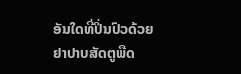ອັນໃດທີ່ປິ່ນປົວດ້ວຍຢາປາບສັດຕູພືດ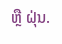ຫຼື ຝຸ່ນ.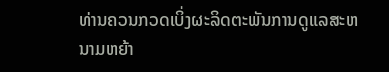ທ່ານຄວນກວດເບິ່ງຜະລິດຕະພັນການດູແລສະຫນາມຫຍ້າ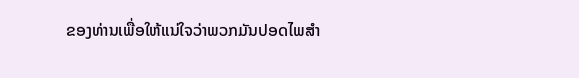ຂອງທ່ານເພື່ອໃຫ້ແນ່ໃຈວ່າພວກມັນປອດໄພສໍາ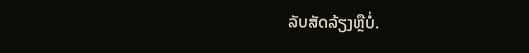ລັບສັດລ້ຽງຫຼືບໍ່.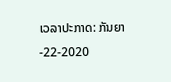ເວລາປະກາດ: ກັນຍາ-22-2020